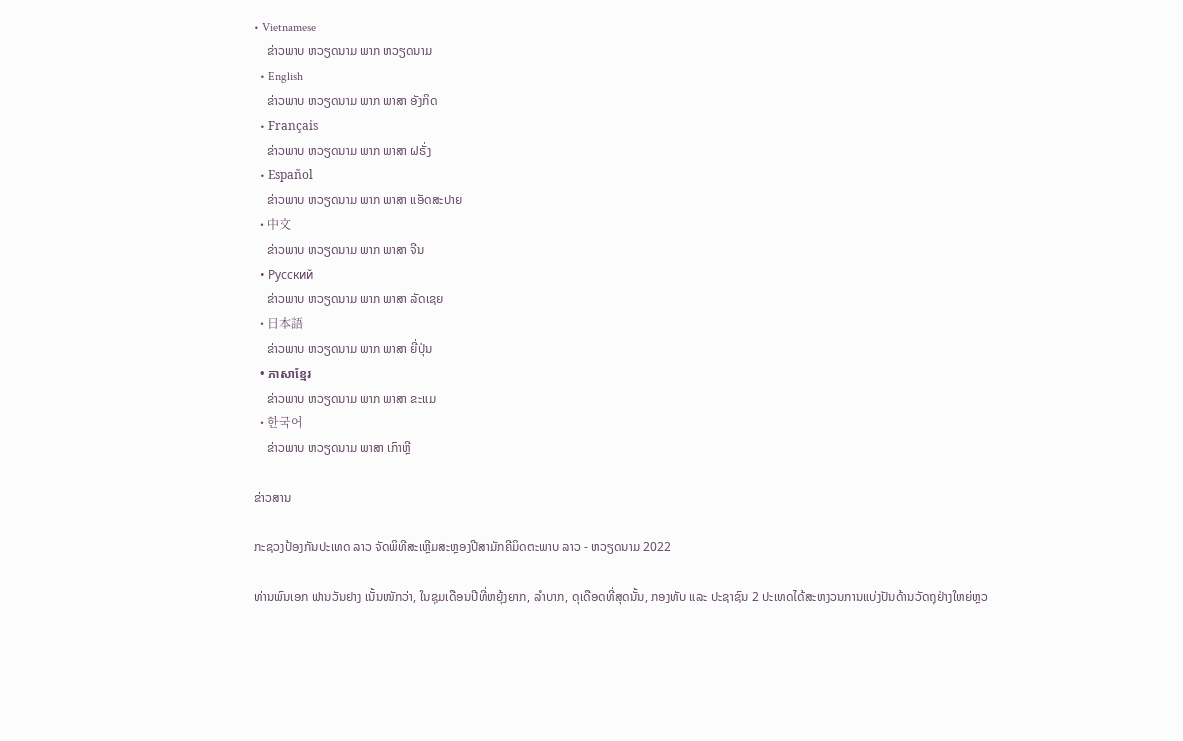• Vietnamese
    ຂ່າວພາບ ຫວຽດນາມ ພາກ ຫວຽດນາມ
  • English
    ຂ່າວພາບ ຫວຽດນາມ ພາກ ພາສາ ອັງກິດ
  • Français
    ຂ່າວພາບ ຫວຽດນາມ ພາກ ພາສາ ຝຣັ່ງ
  • Español
    ຂ່າວພາບ ຫວຽດນາມ ພາກ ພາສາ ແອັດສະປາຍ
  • 中文
    ຂ່າວພາບ ຫວຽດນາມ ພາກ ພາສາ ຈີນ
  • Русский
    ຂ່າວພາບ ຫວຽດນາມ ພາກ ພາສາ ລັດເຊຍ
  • 日本語
    ຂ່າວພາບ ຫວຽດນາມ ພາກ ພາສາ ຍີ່ປຸ່ນ
  • ភាសាខ្មែរ
    ຂ່າວພາບ ຫວຽດນາມ ພາກ ພາສາ ຂະແມ
  • 한국어
    ຂ່າວພາບ ຫວຽດນາມ ພາສາ ເກົາຫຼີ

ຂ່າວສານ

ກະຊວງປ້ອງກັນປະເທດ ລາວ ຈັດພິທີສະເຫຼີມສະຫຼອງປີສາມັກຄີມິດຕະພາບ ລາວ - ຫວຽດນາມ 2022

ທ່ານພົນເອກ ຟານວັນຢາງ ເນັ້ນໜັກວ່າ, ໃນຊຸມເດືອນປີທີ່ຫຍຸ້ງຍາກ, ລຳບາກ, ດຸເດືອດທີ່ສຸດນັ້ນ, ກອງທັບ ແລະ ປະຊາຊົນ 2 ປະເທດໄດ້ສະຫງວນການແບ່ງປັນດ້ານວັດຖຸຢ່າງໃຫຍ່ຫຼວ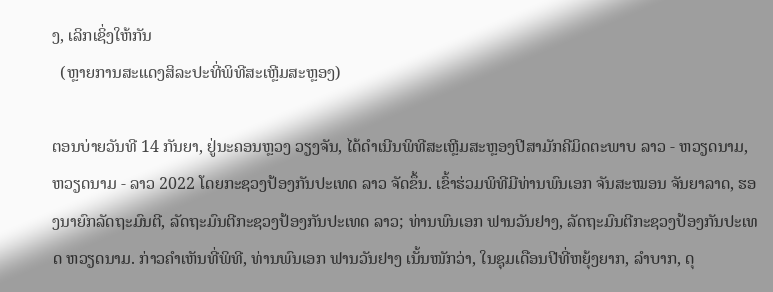ງ, ເລິກເຊິ່ງໃຫ້ກັນ
  (ຫຼາຍການສະແດງສິລະປະທີ່ພິທີສະເຫຼີມສະຫຼອງ)

ຕອນບ່າຍວັນທີ 14 ກັນຍາ, ຢູ່ນະຄອນຫຼວງ ວຽງຈັນ, ໄດ້ດຳເນີນພິທີສະເຫຼີມສະຫຼອງປີສາມັກຄີມິດຕະພາບ ລາວ - ຫວຽດນາມ, ຫວຽດນາມ - ລາວ 2022 ໂດຍກະຊວງປ້ອງກັນປະເທດ ລາວ ຈັດຂຶ້ນ. ເຂົ້າຮ່ວມພິທີມີທ່ານພົນເອກ ຈັນສະໝອນ ຈັນຍາລາດ, ຮອງນາຍົກລັດຖະມົນຕີ, ລັດຖະມົນຕີກະຊວງປ້ອງກັນປະເທດ ລາວ; ທ່ານພົນເອກ ຟານວັນຢາງ, ລັດຖະມົນຕີກະຊວງປ້ອງກັນປະເທດ ຫວຽດນາມ. ກ່າວຄຳເຫັນທີ່ພິທີ, ທ່ານພົນເອກ ຟານວັນຢາງ ເນັ້ນໜັກວ່າ, ໃນຊຸມເດືອນປີທີ່ຫຍຸ້ງຍາກ, ລຳບາກ, ດຸ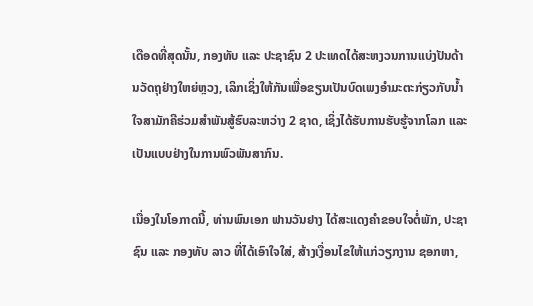ເດືອດທີ່ສຸດນັ້ນ, ກອງທັບ ແລະ ປະຊາຊົນ 2 ປະເທດໄດ້ສະຫງວນການແບ່ງປັນດ້ານວັດຖຸຢ່າງໃຫຍ່ຫຼວງ, ເລິກເຊິ່ງໃຫ້ກັນເພື່ອຂຽນເປັນບົດເພງອຳມະຕະກ່ຽວກັບນ້ຳໃຈສາມັກຄີຮ່ວມສຳພັນສູ້ຮົບລະຫວ່າງ 2 ຊາດ, ເຊິ່ງໄດ້ຮັບການຮັບຮູ້ຈາກໂລກ ແລະ ເປັນແບບຢ່າງໃນການພົວພັນສາກົນ.

ເນື່ອງໃນໂອກາດນີ້, ທ່ານພົນເອກ ຟານວັນຢາງ ໄດ້ສະແດງຄຳຂອບໃຈຕໍ່ພັກ, ປະຊາຊົນ ແລະ ກອງທັບ ລາວ ທີ່ໄດ້ເອົາໃຈໃສ່, ສ້າງເງື່ອນໄຂໃຫ້ແກ່ວຽກງານ ຊອກຫາ,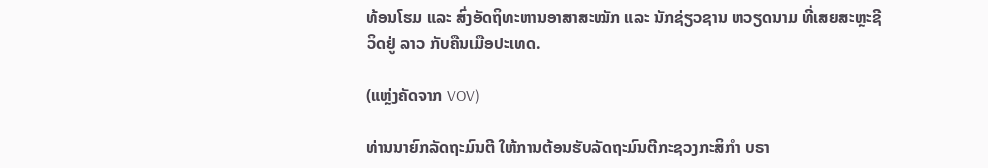ທ້ອນໂຮມ ແລະ ສົ່ງອັດຖິທະຫານອາສາສະໝັກ ແລະ ນັກຊ່ຽວຊານ ຫວຽດນາມ ທີ່ເສຍສະຫຼະຊີວິດຢູ່ ລາວ ກັບຄືນເມືອປະເທດ.

(ແຫຼ່ງຄັດຈາກ VOV)

ທ່ານນາຍົກລັດຖະມົນຕີ ໃຫ້ການຕ້ອນຮັບລັດຖະມົນຕີກະຊວງກະສິກຳ ບຣາ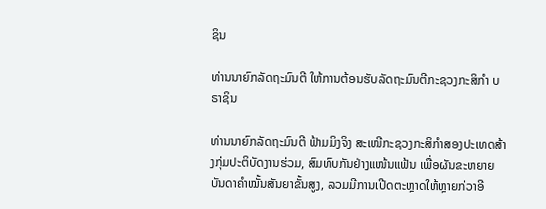ຊິນ

ທ່ານນາຍົກລັດຖະມົນຕີ ໃຫ້ການຕ້ອນຮັບລັດຖະມົນຕີກະຊວງກະສິກຳ ບຣາຊິນ

ທ່ານນາຍົກລັດຖະມົນຕີ ຟ້າມມິງຈິງ ສະເໜີກະຊວງກະສິກຳສອງປະເທດສ້າງກຸ່ມປະຕິບັດງານຮ່ວມ, ສົມທົບກັນຢ່າງແໜ້ນແຟ້ນ ເພື່ອຜັນຂະຫຍາຍບັນດາຄຳໝັ້ນສັນຍາຂັ້ນສູງ, ລວມມີການເປີດຕະຫຼາດໃຫ້ຫຼາຍກ່ວາອີ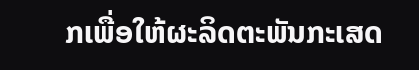ກເພື່ອໃຫ້ຜະລິດຕະພັນກະເສດ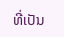ທີ່ເປັນ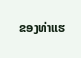ຂອງທ່າແຮ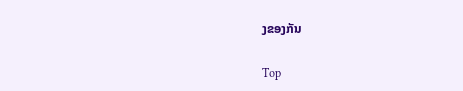ງຂອງກັນ

Top